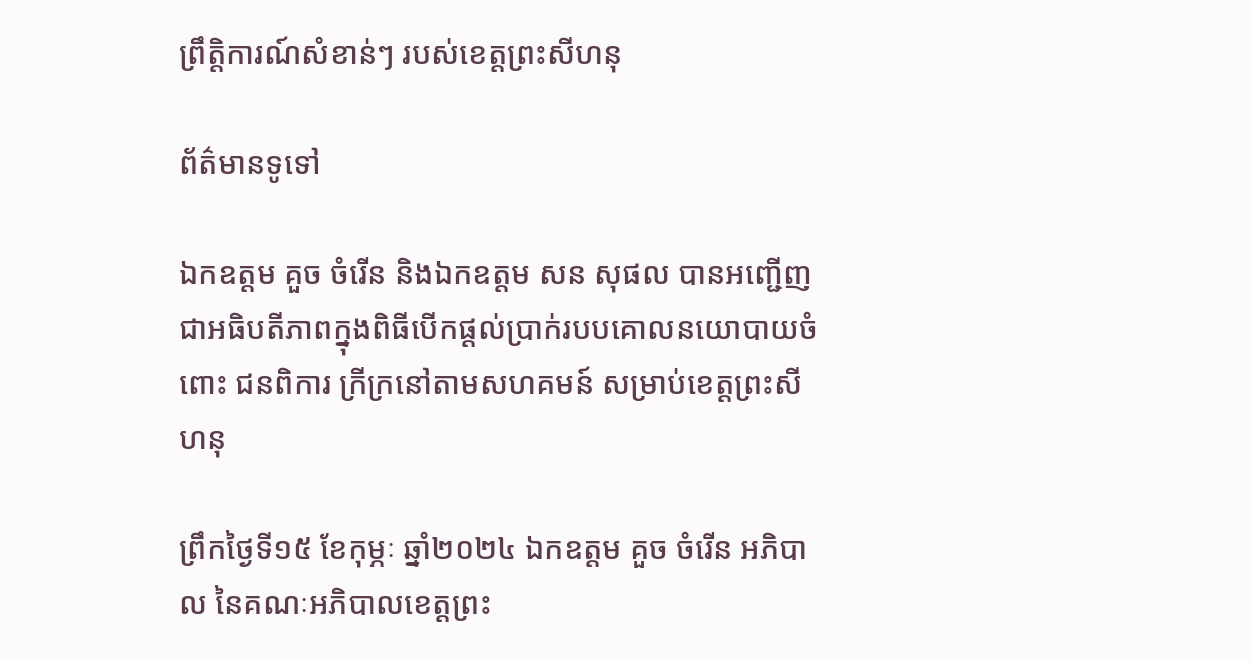ព្រឹត្តិការណ៍សំខាន់ៗ របស់ខេត្តព្រះសីហនុ

ព័ត៌មានទូទៅ

ឯកឧត្តម គួច ចំរើន និងឯកឧត្តម សន សុផល បានអញ្ជើញជាអធិបតីភាពក្នុងពិធីបើកផ្តល់ប្រាក់របបគោលនយោបាយចំពោះ ជនពិការ ក្រីក្រនៅតាមសហគមន៍ សម្រាប់ខេត្តព្រះសីហនុ

ព្រឹកថ្ងៃទី១៥ ខែកុម្ភៈ ឆ្នាំ២០២៤ ឯកឧត្តម គួច ចំរើន អភិបាល នៃគណៈអភិបាលខេត្តព្រះ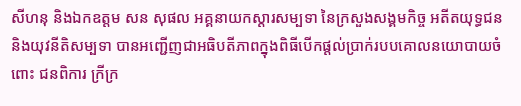សីហនុ និងឯកឧត្តម សន សុផល អគ្គនាយកស្តារសម្បទា នៃក្រសួងសង្គមកិច្ច អតីតយុទ្ធជន និងយុវនីតិសម្បទា បានអញ្ជើញជាអធិបតីភាពក្នុងពិធីបើកផ្តល់ប្រាក់របបគោលនយោបាយចំពោះ ជនពិការ ក្រីក្រ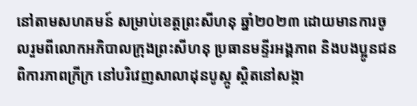នៅតាមសហគមន៍ សម្រាប់ខេត្តព្រះសីហនុ ឆ្នាំ២០២៣ ដោយមានការចូលរួមពីលោកអភិបាលក្រុងព្រះសីហនុ ប្រធានមន្ទីរអង្គភាព និងបងប្អូនជនពិការភាពក្រីក្រ នៅបរិវេញសាលាដុនបូស្កូ ស្តិតនៅសង្កា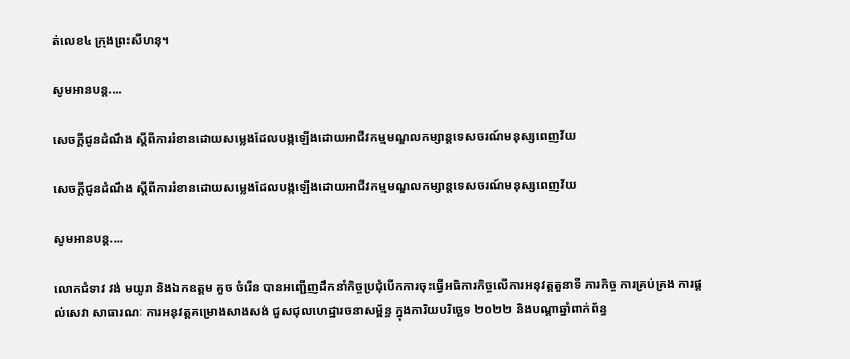ត់លេខ៤ ក្រុងព្រះសីហនុ។

សូមអានបន្ត....

សេចក្តីជូនដំណឹង ស្តីពីការរំខានដោយសម្លេងដែលបង្កឡើងដោយអាជីវកម្មមណ្ឌលកម្សាន្តទេសចរណ៍មនុស្សពេញវ័យ

សេចក្តីជូនដំណឹង ស្តីពីការរំខានដោយសម្លេងដែលបង្កឡើងដោយអាជីវកម្មមណ្ឌលកម្សាន្តទេសចរណ៍មនុស្សពេញវ័យ

សូមអានបន្ត....

លោកជំទាវ វង់ មយូរា និងឯកឧត្តម គួច ចំរើន បានអញ្ជើញដឹកនាំកិច្ចប្រជុំបើកការចុះធ្វើអធិការកិច្ចលើការអនុវត្តតួនាទី ភារកិច្ច ការគ្រប់គ្រង ការផ្តល់សេវា សាធារណៈ ការអនុវត្តគម្រោងសាងសង់ ជួសជុលហេដ្ឋារចនាសម្ព័ន្ធ ក្នុងការិយបរិច្ឆេទ ២០២២ និងបណ្តាឆ្នាំពាក់ព័ន្ធ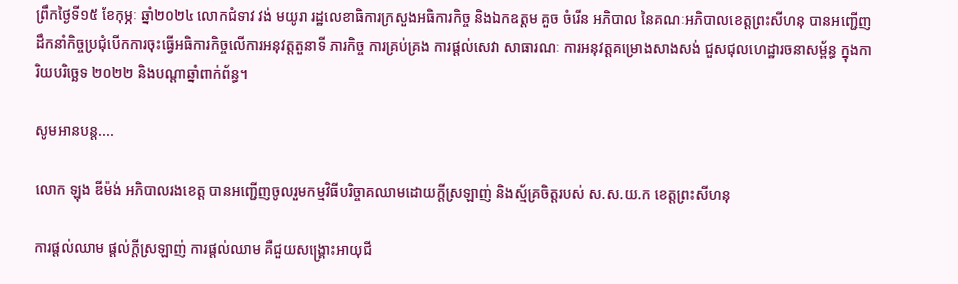ព្រឹកថ្ងៃទី១៥ ខែកុម្ភៈ ឆ្នាំ២០២៤ លោកជំទាវ វង់ មយូរា រដ្ឋលេខាធិការក្រសួងអធិការកិច្ច និងឯកឧត្តម គួច ចំរើន អភិបាល នៃគណៈអភិបាលខេត្តព្រះសីហនុ បានអញ្ជើញដឹកនាំកិច្ចប្រជុំបើកការចុះធ្វើអធិការកិច្ចលើការអនុវត្តតួនាទី ភារកិច្ច ការគ្រប់គ្រង ការផ្តល់សេវា សាធារណៈ ការអនុវត្តគម្រោងសាងសង់ ជួសជុលហេដ្ឋារចនាសម្ព័ន្ធ ក្នុងការិយបរិច្ឆេទ ២០២២ និងបណ្តាឆ្នាំពាក់ព័ន្ធ។

សូមអានបន្ត....

លោក ឡុង ឌីម៉ង់ អភិបាលរងខេត្ត បានអញ្ជើញចូលរួមកម្មវិធីបរិច្ចាគឈាមដោយក្តីស្រឡាញ់ និងស្ម័គ្រចិត្តរបស់ ស.ស.យ.ក ខេត្តព្រះសីហនុ

ការផ្តល់ឈាម ផ្តល់ក្តីស្រឡាញ់ ការផ្តល់ឈាម គឺជួយសង្គ្រោះអាយុជី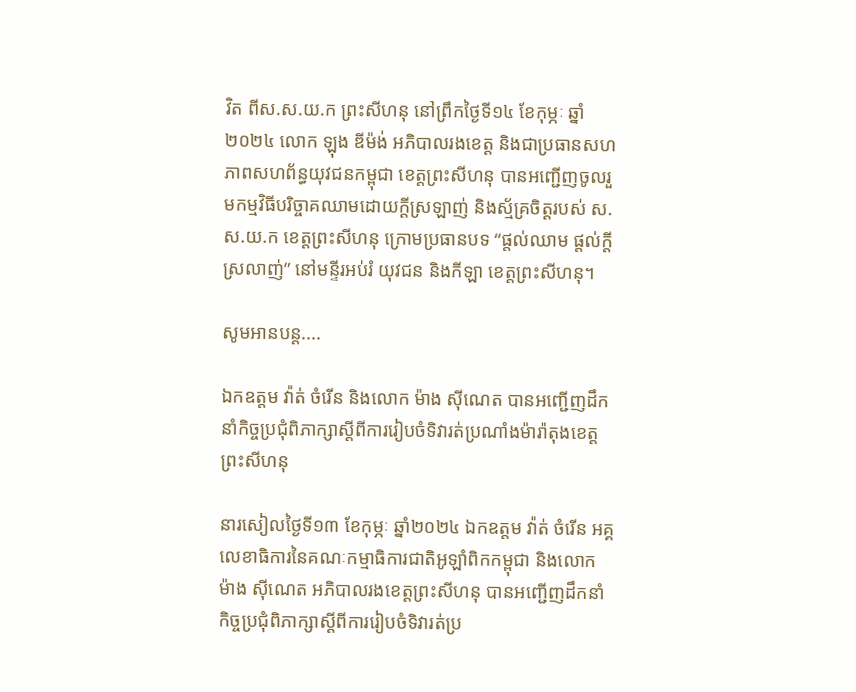វិត ពីស.ស.យ.ក ព្រះសីហនុ នៅព្រឹកថ្ងៃទី១៤ ខែកុម្ភៈ ឆ្នាំ២០២៤ លោក ឡុង ឌីម៉ង់ អភិបាលរងខេត្ត និងជាប្រធានសហភាពសហព័ន្ធយុវជនកម្ពុជា ខេត្តព្រះសីហនុ បានអញ្ជើញចូលរួមកម្មវិធីបរិច្ចាគឈាមដោយក្តីស្រឡាញ់ និងស្ម័គ្រចិត្តរបស់ ស.ស.យ.ក ខេត្តព្រះសីហនុ ក្រោមប្រធានបទ “ផ្តល់ឈាម ផ្តល់ក្តីស្រលាញ់” នៅមន្ទីរអប់រំ យុវជន និងកីឡា ខេត្តព្រះសីហនុ។

សូមអានបន្ត....

ឯកឧត្តម វ៉ាត់ ចំរើន និងលោក ម៉ាង ស៊ីណេត បានអញ្ជើញដឹកនាំកិច្ចប្រជុំពិភាក្សាស្តីពីការរៀបចំទិវារត់ប្រណាំងម៉ារ៉ាតុងខេត្តព្រះសីហនុ

នារសៀលថ្ងៃទី១៣ ខែកុម្ភៈ ឆ្នាំ២០២៤ ឯកឧត្តម វ៉ាត់ ចំរើន អគ្គលេខាធិការនៃគណៈកម្មាធិការជាតិអូឡាំពិកកម្ពុជា និងលោក ម៉ាង ស៊ីណេត អភិបាលរងខេត្តព្រះសីហនុ បានអញ្ជើញដឹកនាំកិច្ចប្រជុំពិភាក្សាស្តីពីការរៀបចំទិវារត់ប្រ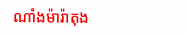ណាំងម៉ារ៉ាតុង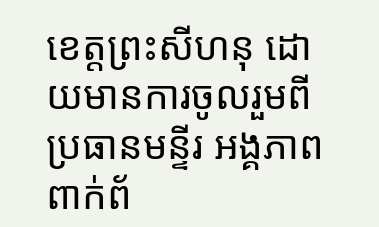ខេត្តព្រះសីហនុ ដោយមានការចូលរួមពីប្រធានមន្ទីរ អង្គភាពពាក់ព័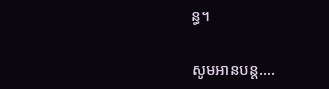ន្ធ។

សូមអានបន្ត....